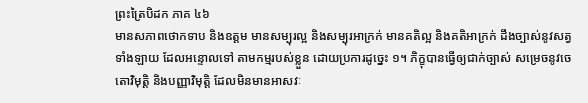ព្រះត្រៃបិដក ភាគ ៤៦
មានសភាពថោកទាប និងឧត្តម មានសម្បុរល្អ និងសម្បុរអាក្រក់ មានគតិល្អ និងគតិអាក្រក់ ដឹងច្បាស់នូវសត្វទាំងឡាយ ដែលអន្ទោលទៅ តាមកម្មរបស់ខ្លួន ដោយប្រការដូច្នេះ ១។ ភិក្ខុបានធ្វើឲ្យជាក់ច្បាស់ សម្រេចនូវចេតោវិមុត្តិ និងបញ្ញាវិមុត្តិ ដែលមិនមានអាសវៈ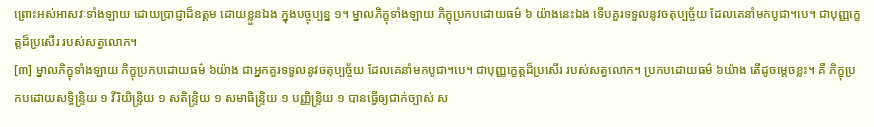ព្រោះអស់អាសវៈទាំងឡាយ ដោយប្រាជ្ញាដ៏ឧត្តម ដោយខ្លួនឯង ក្នុងបច្ចុប្បន្ន ១។ ម្នាលភិក្ខុទាំងឡាយ ភិក្ខុប្រកបដោយធម៌ ៦ យ៉ាងនេះឯង ទើបគួរទទួលនូវចតុប្បច្ច័យ ដែលគេនាំមកបូជា។បេ។ ជាបុញ្ញក្ខេត្តដ៏ប្រសើរ របស់សត្វលោក។
[៣] ម្នាលភិក្ខុទាំងឡាយ ភិក្ខុប្រកបដោយធម៌ ៦យ៉ាង ជាអ្នកគួរទទួលនូវចតុប្បច្ច័យ ដែលគេនាំមកបូជា។បេ។ ជាបុញ្ញក្ខេត្តដ៏ប្រសើរ របស់សត្វលោក។ ប្រកបដោយធម៌ ៦យ៉ាង តើដូចម្តេចខ្លះ។ គឺ ភិក្ខុប្រកបដោយសទ្ធិន្រ្ទិយ ១ វីរិយិន្រ្ទិយ ១ សតិន្រ្ទិយ ១ សមាធិន្រ្ទិយ ១ បញ្ញិន្រ្ទិយ ១ បានធ្វើឲ្យជាក់ច្បាស់ ស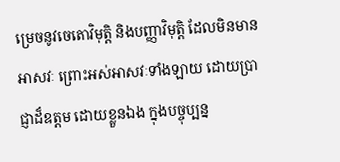ម្រេចនូវចេតោវិមុត្តិ និងបញ្ញាវិមុត្តិ ដែលមិនមានអាសវៈ ព្រោះអស់អាសវៈទាំងឡាយ ដោយប្រាជ្ញាដ៏ឧត្តម ដោយខ្លួនឯង ក្នុងបច្ចុប្បន្ន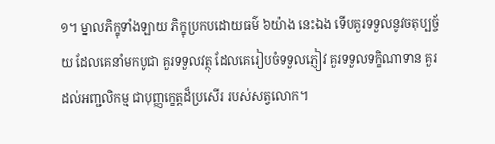១។ ម្នាលភិក្ខុទាំងឡាយ ភិក្ខុប្រកបដោយធម៌ ៦យ៉ាង នេះឯង ទើបគួរទទួលនូវចតុប្បច្ច័យ ដែលគេនាំមកបូជា គួរទទួលវត្ថុ ដែលគេរៀបចំទទួលភ្ញៀវ គួរទទួលទក្ខិណាទាន គួរដល់អញ្ជលិកម្ម ជាបុញ្ញក្ខេត្តដ៏ប្រសើរ របស់សត្វលោក។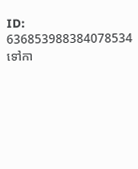ID: 636853988384078534
ទៅកា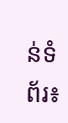ន់ទំព័រ៖